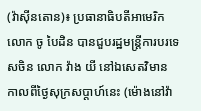(វ៉ាស៊ីនតោន)៖ ប្រធានាធិបតីអាមេរិក លោក ចូ បៃដិន បានជួបរដ្ឋមន្ត្រីការបរទេសចិន លោក វ៉ាង យី នៅឯសេតវិមាន កាលពីថ្ងៃសុក្រសប្ដាហ៍នេះ (ម៉ោងនៅវ៉ា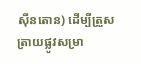ស៊ីនតោន) ដើម្បីត្រួសត្រាយផ្លូវសម្រា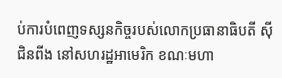ប់ការបំពេញទស្សនកិច្ចរបស់លោកប្រធានាធិបតី ស៊ី ជិនពីង នៅសហរដ្ឋអាមេរិក ខណៈមហា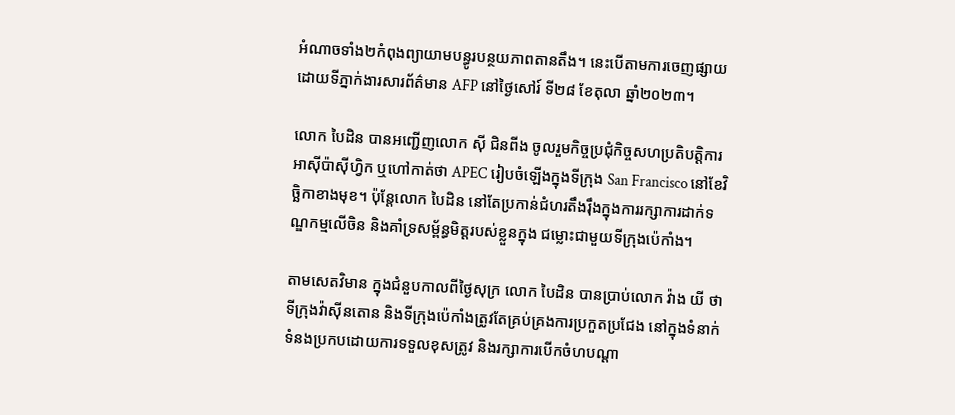អំណាចទាំង២កំពុងព្យាយាមបន្ធូរបន្ថយភាពតានតឹង។ នេះបើតាមការចេញផ្សាយដោយទីភ្នាក់ងារសារព័ត៌មាន AFP នៅថ្ងៃសៅរ៍ ទី២៨ ខែតុលា ឆ្នាំ២០២៣។

លោក បៃដិន បានអញ្ជើញលោក ស៊ី ជិនពីង ចូលរួមកិច្ចប្រជុំកិច្ចសហប្រតិបត្តិការអាស៊ីប៉ាស៊ីហ្វិក ឬហៅកាត់ថា APEC រៀបចំឡើងក្នុងទីក្រុង San Francisco នៅខែវិច្ឆិកាខាងមុខ។ ប៉ុន្តែលោក បៃដិន នៅតែប្រកាន់ជំហរតឹងរ៉ឹងក្នុងការរក្សាការដាក់ទណ្ឌកម្មលើចិន និងគាំទ្រសម្ព័ន្ធមិត្តរបស់ខ្លួនក្នុង ជម្លោះជាមួយទីក្រុងប៉េកាំង។

តាមសេតវិមាន ក្នុងជំនួបកាលពីថ្ងៃសុក្រ លោក បៃដិន បានប្រាប់លោក វ៉ាង យី ថាទីក្រុងវ៉ាស៊ីនតោន និងទីក្រុងប៉េកាំងត្រូវតែគ្រប់គ្រងការប្រកួតប្រជែង នៅក្នុងទំនាក់ទំនងប្រកបដោយការទទួលខុសត្រូវ និងរក្សាការបើកចំហបណ្ដា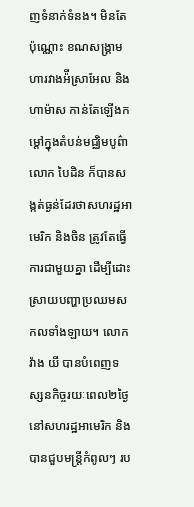ញទំនាក់ទំនង។ មិនតែប៉ុណ្ណោះ ខណសង្រ្គាមហារវាងអ៉ីស្រាអែល និងហាម៉ាស កាន់តែឡើងកម្ដៅក្នុងតំបន់មជ្ឈិមបូព៌ា លោក បៃដិន ក៏បានសង្កត់ធ្ងន់ដែរថាសហរដ្ឋអាមេរិក និងចិន ត្រូវតែធ្វើការជាមួយគ្នា ដើម្បីដោះស្រាយបញ្ហាប្រឈមសកលទាំងឡាយ។ លោក វ៉ាង យី បានបំពេញទស្សនកិច្ចរយៈពេល២ថ្ងៃ នៅសហរដ្ឋអាមេរិក និងបានជួបមន្ត្រីកំពូលៗ រប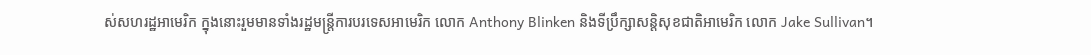ស់សហរដ្ឋអាមេរិក ក្នុងនោះរួមមានទាំងរដ្ឋមន្ត្រីការបរទេសអាមេរិក លោក Anthony Blinken និងទីប្រឹក្សាសន្តិសុខជាតិអាមេរិក លោក Jake Sullivan។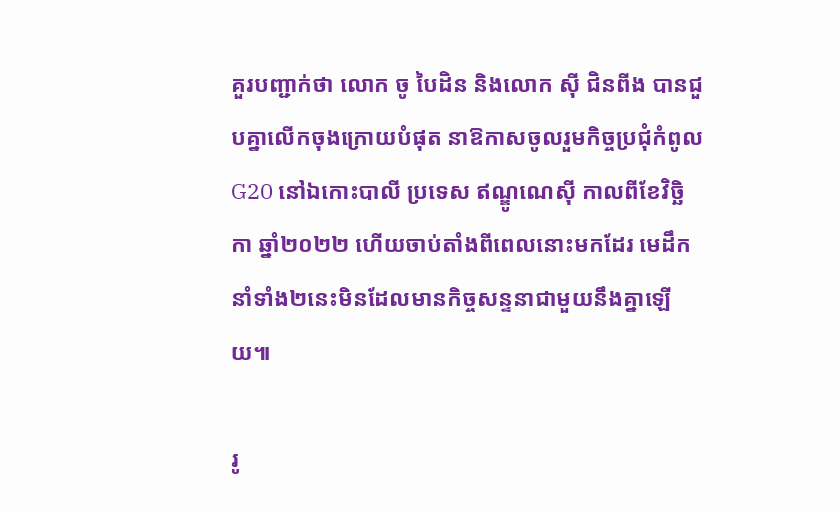គួរបញ្ជាក់ថា លោក ចូ បៃដិន និងលោក ស៊ី ជិនពីង បានជួបគ្នាលើកចុងក្រោយបំផុត នាឱកាសចូលរួមកិច្ចប្រជុំកំពូល G20 នៅឯកោះបាលី ប្រទេស ឥណ្ឌូណេស៊ី កាលពីខែវិច្ឆិកា ឆ្នាំ២០២២ ហើយចាប់តាំងពីពេលនោះមកដែរ មេដឹកនាំទាំង២នេះមិនដែលមានកិច្ចសន្ទនាជាមួយនឹងគ្នាឡើយ៕

រូ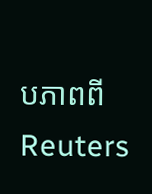បភាពពី Reuters